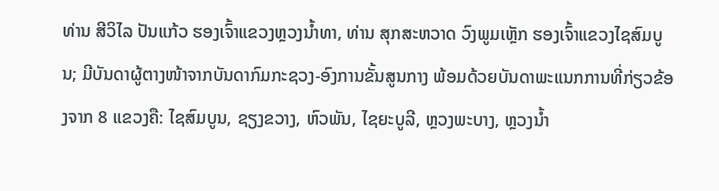ທ່ານ ສີວິໄລ ປັນແກ້ວ ຮອງເຈົ້າແຂວງຫຼວງນໍ້າທາ, ທ່ານ ສຸກສະຫວາດ ວົງພູມເຫຼັກ ຮອງເຈົ້າແຂວງໄຊສົມບູນ; ມີບັນດາຜູ້ຕາງໜ້າຈາກບັນດາກົມກະຊວງ-ອົງການຂັ້ນສູນກາງ ພ້ອມດ້ວຍບັນດາພະແນກການທີ່ກ່ຽວຂ້ອງຈາກ 8 ແຂວງຄື: ໄຊສົມບູນ, ຊຽງຂວາງ, ຫົວພັນ, ໄຊຍະບູລີ, ຫຼວງພະບາງ, ຫຼວງນໍ້າ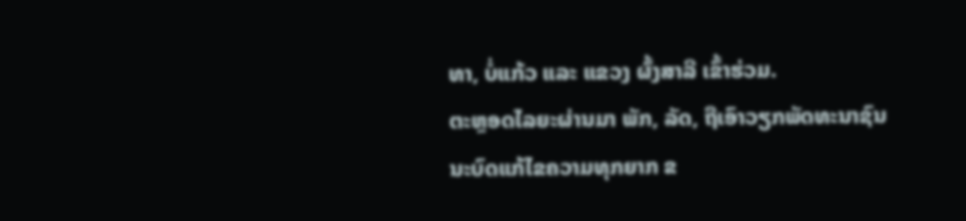ທາ, ບໍ່ແກ້ວ ແລະ ແຂວງ ຜົ້ງສາລີ ເຂົ້າຮ່ວມ.
ຕະຫຼອດໄລຍະຜ່ານມາ ພັກ, ລັດ, ຖືເອົາວຽກພັດທະນາຊົນນະບົດແກ້ໄຂຄວາມທຸກຍາກ ຂ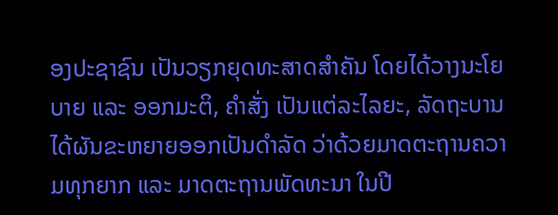ອງປະຊາຊົນ ເປັນວຽກຍຸດທະສາດສໍາຄັນ ໂດຍໄດ້ວາງນະໂຍບາຍ ແລະ ອອກມະຕິ, ຄໍາສັ່ງ ເປັນແຕ່ລະໄລຍະ, ລັດຖະບານໄດ້ຜັນຂະຫຍາຍອອກເປັນດຳລັດ ວ່າດ້ວຍມາດຕະຖານຄວາມທຸກຍາກ ແລະ ມາດຕະຖານພັດທະນາ ໃນປີ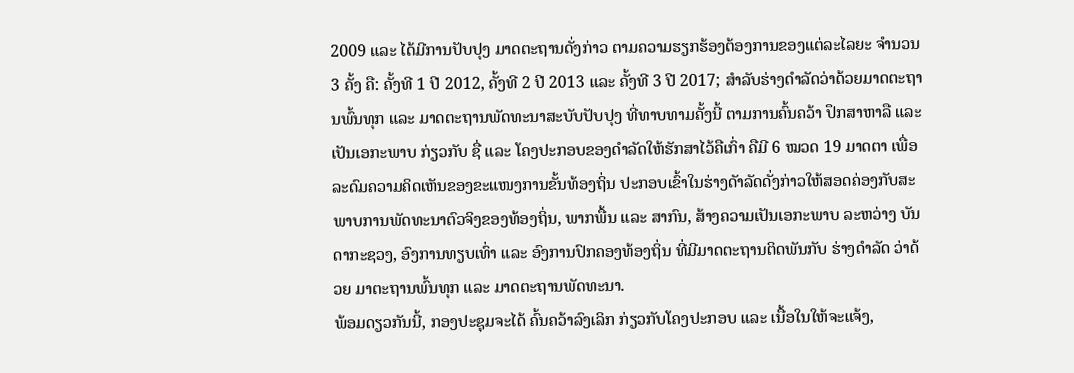2009 ແລະ ໄດ້ມີການປັບປຸງ ມາດຕະຖານດັ່ງກ່າວ ຕາມຄວາມຮຽກຮ້ອງຕ້ອງການຂອງແຕ່ລະໄລຍະ ຈຳນວນ 3 ຄັ້ງ ຄື: ຄັ້ງທີ 1 ປີ 2012, ຄັ້ງທີ 2 ປີ 2013 ແລະ ຄັ້ງທີ 3 ປີ 2017; ສຳລັບຮ່າງດຳລັດວ່າດ້ວຍມາດຕະຖານພົ້ນທຸກ ແລະ ມາດຕະຖານພັດທະນາສະບັບປັບປຸງ ທີ່ທາບທາມຄັ້ງນີ້ ຕາມການຄົ້ນຄວ້າ ປຶກສາຫາລື ແລະ ເປັນເອກະພາບ ກ່ຽວກັບ ຊື່ ແລະ ໂຄງປະກອບຂອງດຳລັດໃຫ້ຮັກສາໄວ້ຄືເກົ່າ ຄືມີ 6 ໝວດ 19 ມາດຕາ ເພື່ອລະດົມຄວາມຄິດເຫັນຂອງຂະແໜງການຂັ້ນທ້ອງຖິ່ນ ປະກອບເຂົ້າໃນຮ່າງດັາລັດດັ່ງກ່າວໃຫ້ສອດຄ່ອງກັບສະພາບການພັດທະນາຕົວຈິງຂອງທ້ອງຖິ່ນ, ພາກພື້ນ ແລະ ສາກົນ, ສ້າງຄວາມເປັນເອກະພາບ ລະຫວ່າງ ບັນດາກະຊວງ, ອົງການທຽບເທົ່າ ແລະ ອົງການປົກຄອງທ້ອງຖິ່ນ ທີ່ມີມາດຕະຖານຕິດພັນກັບ ຮ່າງດຳລັດ ວ່າດ້ວຍ ມາຕະຖານພົ້ນທຸກ ແລະ ມາດຕະຖານພັດທະນາ.
ພ້ອມດຽວກັນນີ້, ກອງປະຊຸມຈະໄດ້ ຄົ້ນຄວ້າລົງເລິກ ກ່ຽວກັບໂຄງປະກອບ ແລະ ເນື້ອໃນໃຫ້ຈະແຈ້ງ,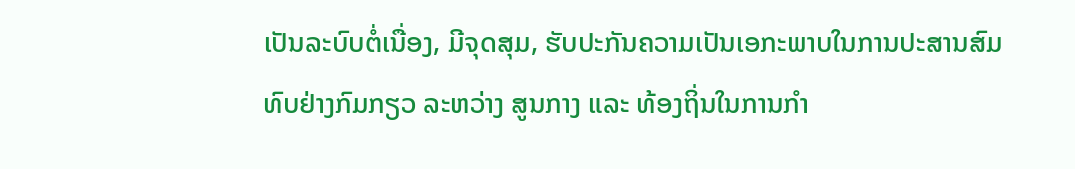ເປັນລະບົບຕໍ່ເນື່ອງ, ມີຈຸດສຸມ, ຮັບປະກັນຄວາມເປັນເອກະພາບໃນການປະສານສົມທົບຢ່າງກົມກຽວ ລະຫວ່າງ ສູນກາງ ແລະ ທ້ອງຖິ່ນໃນການກຳ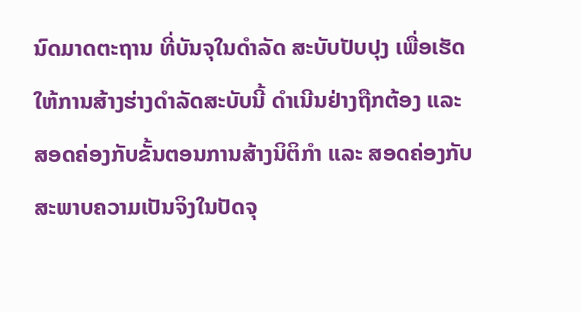ນົດມາດຕະຖານ ທີ່ບັນຈຸໃນດໍາລັດ ສະບັບປັບປຸງ ເພື່ອເຮັດໃຫ້ການສ້າງຮ່າງດໍາລັດສະບັບນີ້ ດໍາເນີນຢ່າງຖືກຕ້ອງ ແລະ ສອດຄ່ອງກັບຂັ້ນຕອນການສ້າງນິຕິກຳ ແລະ ສອດຄ່ອງກັບສະພາບຄວາມເປັນຈິງໃນປັດຈຸ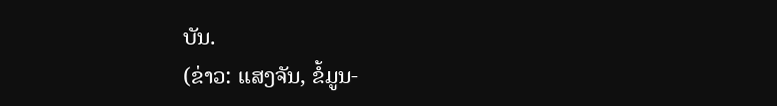ບັນ.
(ຂ່າວ: ແສງຈັນ, ຂໍ້ມູນ-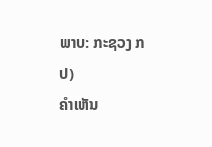ພາບ: ກະຊວງ ກປ)
ຄໍາເຫັນ